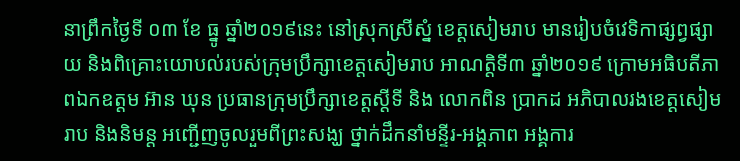នាព្រឹកថ្ងៃទី ០៣ ខែ ធ្នូ ឆ្នាំ២០១៩នេះ នៅស្រុកស្រីស្នំ ខេត្តសៀមរាប មានរៀបចំវេទិកាផ្សព្វផ្សាយ និងពិគ្រោះយោបល់របស់ក្រុមប្រឹក្សាខេត្តសៀមរាប អាណត្តិទី៣ ឆ្នាំ២០១៩ ក្រោមអធិបតីភាពឯកឧត្តម អ៊ាន ឃុន ប្រធានក្រុមប្រឹក្សាខេត្តស្តីទី និង លោកពិន ប្រាកដ អភិបាលរងខេត្តសៀមរាប និងនិមន្ត អញ្ជើញចូលរួមពីព្រះសង្ឃ ថ្នាក់ដឹកនាំមន្ទីរ-អង្គភាព អង្គការ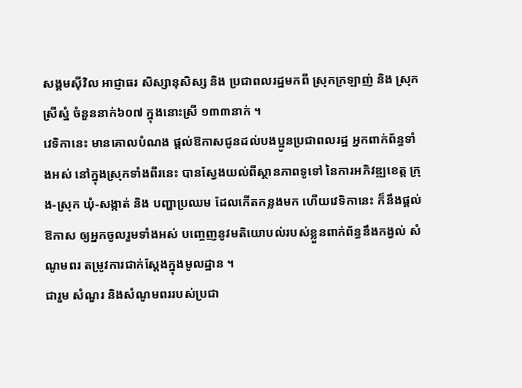សង្គមស៊ីវិល អាជ្ញាធរ សិស្សានុសិស្ស និង ប្រជាពលរដ្ឋមកពី ស្រុកក្រឡាញ់ និង ស្រុកស្រីស្នំ ចំនួននាក់៦០៧ ក្នុងនោះស្រី ១៣៣នាក់ ។
វេទិកានេះ មានគោលបំណង ផ្តល់ឱកាសជូនដល់បងប្អូនប្រជាពលរដ្ឋ អ្នកពាក់ព័ន្ធទាំងអស់ នៅក្នុងស្រុកទាំងពីរនេះ បានស្វែងយល់ពីស្ថានភាពទូទៅ នៃការអភិវឌ្ឍខេត្ត ក្រុង-ស្រុក ឃុំ-សង្កាត់ និង បញ្ហាប្រឈម ដែលកើតកន្លងមក ហើយវេទិកានេះ ក៏នឹងផ្តល់ឱកាស ឲ្យអ្នកចូលរួមទាំងអស់ បញ្ចេញនូវមតិយោបល់របស់ខ្លួនពាក់ព័ន្ធនឹងកង្វល់ សំណូមពរ តម្រូវការជាក់ស្តែងក្នុងមូលដ្ឋាន ។
ជារួម សំណួរ និងសំណូមពររបស់ប្រជា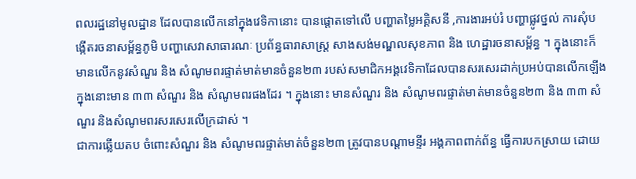ពលរដ្ឋនៅមូលដ្ឋាន ដែលបានលើកនៅក្នុងវេទិកានោះ បានផ្តោតទៅលើ បញ្ហាតម្លៃអគ្គិសនី ,ការងារអប់រំ បញ្ហាផ្លូវថ្នល់ ការសុំបង្កើតរចនាសម្ព័ន្ធភូមិ បញ្ហាសេវាសាធារណៈ ប្រព័ន្ធធារាសាស្ត្រ សាងសង់មណ្ឌលសុខភាព និង ហេដ្ឋារចនាសម្ព័ន្ធ ។ ក្នុងនោះក៏មានលើកនូវសំណួរ និង សំណូមពរផ្ទាត់មាត់មានចំនួន២៣ របស់សមាជិកអង្គវេទិកាដែលបានសរសេរដាក់ប្រអប់បានលើកឡើង ក្នុងនោះមាន ៣៣ សំណួរ និង សំណូមពរផងដែរ ។ ក្នុងនោះ មានសំណួរ និង សំណូមពរផ្ទាត់មាត់មានចំនួន២៣ និង ៣៣ សំណួរ និងសំណូមពរសរសេរលើក្រដាស់ ។
ជាការឆ្លើយតប ចំពោះសំណួរ និង សំណូមពរផ្ទាត់មាត់ចំនួន២៣ ត្រូវបានបណ្តាមន្ទីរ អង្គភាពពាក់ព័ន្ធ ធ្វើការបកស្រាយ ដោយ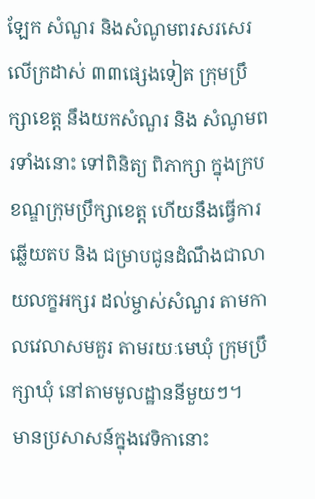ឡែក សំណួរ និងសំណូមពរសរសេរលើក្រដាស់ ៣៣ផ្សេងទៀត ក្រុមប្រឹក្សាខេត្ត នឹងយកសំណួរ និង សំណូមពរទាំងនោះ ទៅពិនិត្យ ពិភាក្សា ក្នុងក្របខណ្ឌក្រុមប្រឹក្សាខេត្ត ហើយនឹងធ្វើការឆ្លើយតប និង ជម្រាបជូនដំណឹងជាលាយលក្ខអក្សរ ដល់ម្ចាស់សំណួរ តាមកាលវេលាសមគួរ តាមរយៈមេឃុំ ក្រុមប្រឹក្សាឃុំ នៅតាមមូលដ្ឋាននីមួយៗ។
មានប្រសាសន៍ក្នុងវេទិកានោះ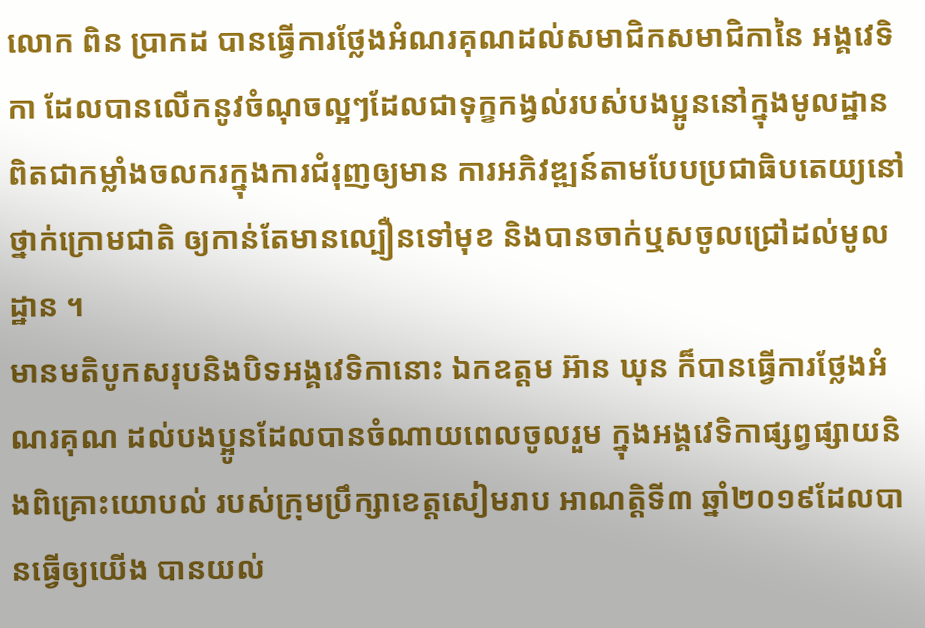លោក ពិន ប្រាកដ បានធ្វើការថ្លែងអំណរគុណដល់សមាជិកសមាជិកានៃ អង្គវេទិកា ដែលបានលើកនូវចំណុចល្អៗដែលជាទុក្ខកង្វល់របស់បងប្អូននៅក្នុងមូលដ្ឋាន ពិតជាកម្លាំងចលករក្នុងការជំរុញឲ្យមាន ការអភិវឌ្ឍន៍តាមបែបប្រជាធិបតេយ្យនៅថ្នាក់ក្រោមជាតិ ឲ្យកាន់តែមានល្បឿនទៅមុខ និងបានចាក់ឬសចូលជ្រៅដល់មូលដ្ឋាន ។
មានមតិបូកសរុបនិងបិទអង្គវេទិកានោះ ឯកឧត្តម អ៊ាន ឃុន ក៏បានធ្វើការថ្លែងអំណរគុណ ដល់បងប្អូនដែលបានចំណាយពេលចូលរួម ក្នុងអង្គវេទិកាផ្សព្វផ្សាយនិងពិគ្រោះយោបល់ របស់ក្រុមប្រឹក្សាខេត្តសៀមរាប អាណត្តិទី៣ ឆ្នាំ២០១៩ដែលបានធ្វើឲ្យយើង បានយល់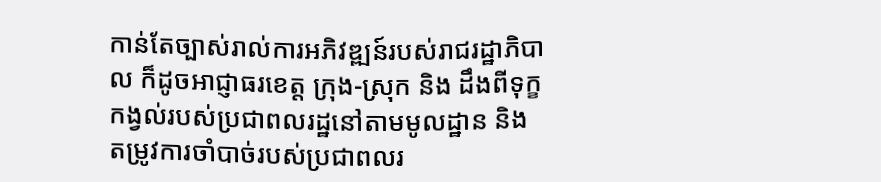កាន់តែច្បាស់រាល់ការអភិវឌ្ឍន៍របស់រាជរដ្ឋាភិបាល ក៏ដូចអាជ្ញាធរខេត្ត ក្រុង-ស្រុក និង ដឹងពីទុក្ខកង្វល់របស់ប្រជាពលរដ្ឋនៅតាមមូលដ្ឋាន និង តម្រូវការចាំបាច់របស់ប្រជាពលរ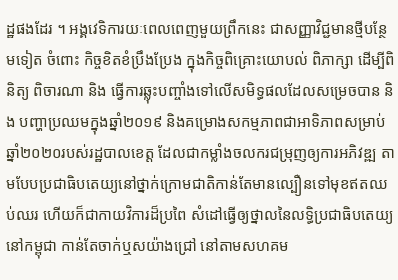ដ្ឋផងដែរ ។ អង្គវេទិការយៈពេលពេញមួយព្រឹកនេះ ជាសញ្ញាវិជ្ជមានថ្មីបន្ថែមទៀត ចំពោះ កិច្ចខិតខំប្រឹងប្រែង ក្នុងកិច្ចពិគ្រោះយោបល់ ពិភាក្សា ដើម្បីពិនិត្យ ពិចារណា និង ធ្វើការឆ្លុះបញ្ចាំងទៅលើសមិទ្ធផលដែលសម្រេចបាន និង បញ្ហាប្រឈមក្នុងឆ្នាំ២០១៩ និងគម្រោងសកម្មភាពជាអាទិភាពសម្រាប់ឆ្នាំ២០២០របស់រដ្ឋបាលខេត្ត ដែលជាកម្លាំងចលករជម្រុញឲ្យការអភិវឌ្ឍ តាមបែបប្រជាធិបតេយ្យនៅថ្នាក់ក្រោមជាតិកាន់តែមានល្បឿនទៅមុខឥតឈប់ឈរ ហើយក៏ជាកាយវិការដ៏ប្រពៃ សំដៅធ្វើឲ្យថ្នាលនៃលទ្ធិប្រជាធិបតេយ្យនៅកម្ពុជា កាន់តែចាក់ឬសយ៉ាងជ្រៅ នៅតាមសហគម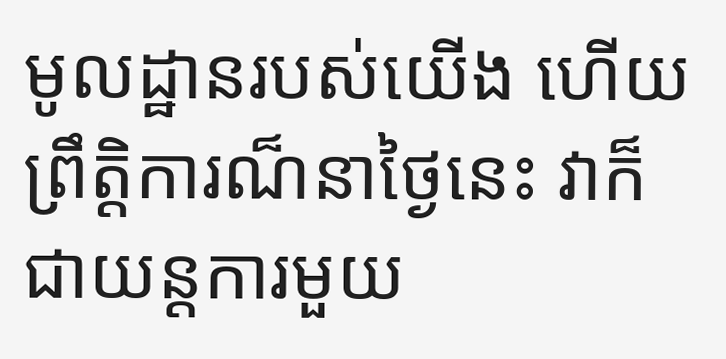មូលដ្ឋានរបស់យើង ហើយ ព្រឹត្តិការណ៏នាថ្ងៃនេះ វាក៏ជាយន្តការមួយ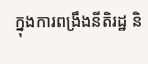ក្នុងការពង្រឹងនីតិរដ្ឋ និ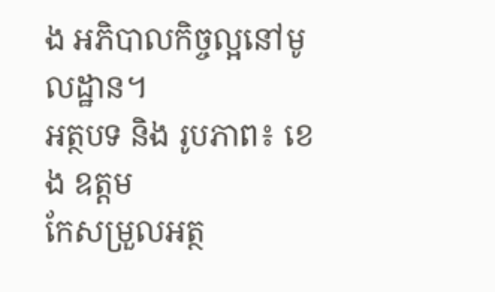ង អភិបាលកិច្ចល្អនៅមូលដ្ឋាន។
អត្ថបទ និង រូបភាព៖ ខេង ឧត្តម
កែសម្រួលអត្ថ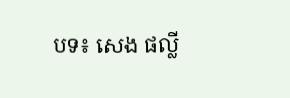បទ៖ សេង ផល្លី